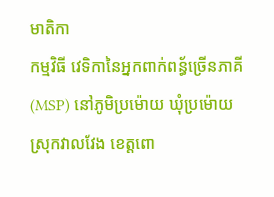មាតិកា
កម្មវិធី វេទិកានៃអ្នកពាក់ពន្ធ័ច្រើនភាគី (MSP) នៅភូមិប្រម៉ោយ ឃុំប្រម៉ោយ ស្រុកវាលវែង ខេត្តពោ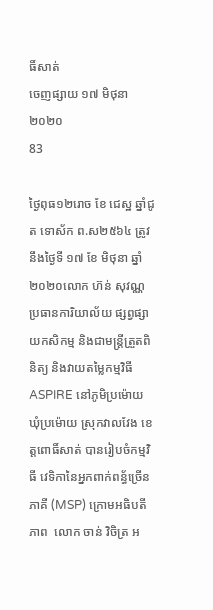ធិ៍សាត់
ចេញផ្សាយ ១៧ មិថុនា ២០២០
83

ថ្ងៃពុធ១២រោច ខែ ជេស្ឋ ឆ្នាំជូត ទោស័ក ព.ស២៥៦៤ ត្រូវនឹងថ្ងៃទី ១៧ ខែ មិថុនា ឆ្នាំ ២០២០លោក ហ៊ន់ សុវណ្ណ ប្រធានការិយាល័យ ផ្សព្វផ្សាយកសិកម្ម និងជាមន្រ្តីត្រួតពិនិត្យ និងវាយតម្លៃកម្មវិធីASPIRE នៅភូមិប្រម៉ោយ ឃុំប្រម៉ោយ ស្រុកវាលវែង ខេត្តពោធិ៍សាត់ បានរៀបចំកម្មវិធី វេទិកានៃអ្នកពាក់ពន្ធ័ច្រើនភាគី (MSP) ក្រោមអធិបតីភាព  លោក ចាន់ វិចិត្រ អ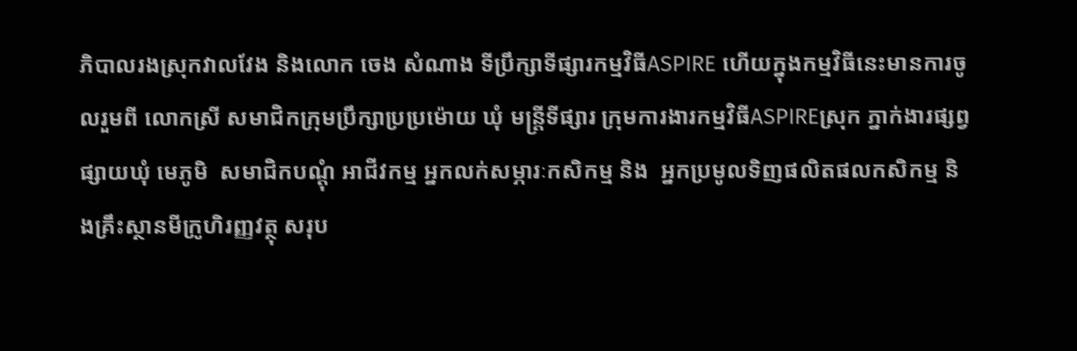ភិបាលរងស្រុកវាលវែង និងលោក ចេង សំណាង ទីប្រឹក្សាទីផ្សារកម្មវិធីASPIRE ហើយក្នុងកម្មវិធីនេះមានការចូលរួមពី លោកស្រី សមាជិកក្រុមប្រឹក្សាប្រប្រម៉ោយ ឃុំ មន្រ្តីទីផ្សារ ក្រុមការងារកម្មវិធីASPIREស្រុក ភ្នាក់ងារផ្សព្វផ្សាយឃុំ មេភូមិ  សមាជិកបណ្តុំ អាជីវកម្ម អ្នកលក់សម្ភារៈកសិកម្ម និង  អ្នកប្រមូលទិញផលិតផលកសិកម្ម និងគ្រឹះស្ថានមីក្រូហិរញ្ញវត្ថុ សរុប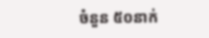ចំនួន ៥០នាក់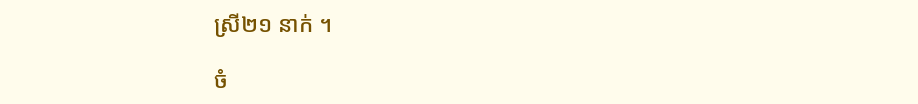ស្រី២១ នាក់ ។

ចំ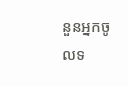នួនអ្នកចូលទ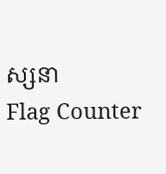ស្សនា
Flag Counter